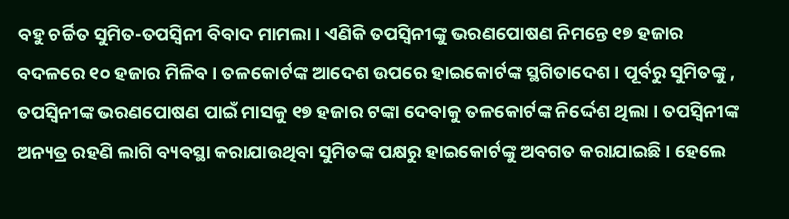ବହୁ ଚର୍ଚ୍ଚିତ ସୁମିତ-ତପସ୍ୱିନୀ ବିବାଦ ମାମଲା । ଏଣିକି ତପସ୍ୱିନୀଙ୍କୁ ଭରଣପୋଷଣ ନିମନ୍ତେ ୧୭ ହଜାର ବଦଳରେ ୧୦ ହଜାର ମିଳିବ । ତଳକୋର୍ଟଙ୍କ ଆଦେଶ ଉପରେ ହାଇକୋର୍ଟଙ୍କ ସ୍ଥଗିତାଦେଶ । ପୂର୍ବରୁ ସୁମିତଙ୍କୁ , ତପସ୍ୱିନୀଙ୍କ ଭରଣପୋଷଣ ପାଇଁ ମାସକୁ ୧୭ ହଜାର ଟଙ୍କା ଦେବାକୁ ତଳକୋର୍ଟଙ୍କ ନିର୍ଦ୍ଦେଶ ଥିଲା । ତପସ୍ୱିନୀଙ୍କ ଅନ୍ୟତ୍ର ରହଣି ଲାଗି ବ୍ୟବସ୍ଥା କରାଯାଉଥିବା ସୁମିତଙ୍କ ପକ୍ଷରୁ ହାଇକୋର୍ଟଙ୍କୁ ଅବଗତ କରାଯାଇଛି । ହେଲେ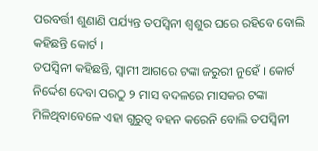ପରବର୍ତ୍ତୀ ଶୁଣାଣି ପର୍ଯ୍ୟନ୍ତ ତପସ୍ୱିନୀ ଶ୍ୱଶୁର ଘରେ ରହିବେ ବୋଲି କହିଛନ୍ତି କୋର୍ଟ ।
ତପସ୍ୱିନୀ କହିଛନ୍ତି, ସ୍ୱାମୀ ଆଗରେ ଟଙ୍କା ଜରୁରୀ ନୁହେଁ । କୋର୍ଟ ନିର୍ଦ୍ଦେଶ ଦେବା ପରଠୁ ୨ ମାସ ବଦଳରେ ମାସକର ଟଙ୍କା ମିଳିଥିବାବେଳେ ଏହା ଗୁରୁତ୍ୱ ବହନ କରେନି ବୋଲି ତପସ୍ୱିନୀ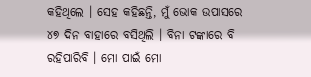କହିଥିଲେ । ସେହ କହିଛନ୍ତି, ମୁଁ ଭୋକ ଉପାସରେ ୪୭ ଦିନ ବାହାରେ ବସିଥିଲି । ବିନା ଟଙ୍କାରେ ବି ରହିପାରିବି । ମୋ ପାଇଁ ମୋ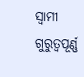ସ୍ୱାମୀ ଗୁରୁତ୍ୱପୂର୍ଣ୍ଣ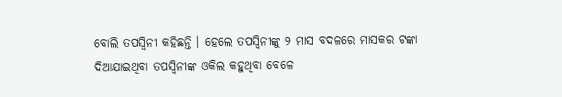ବୋଲି ତପସ୍ୱିନୀ କହିଛନ୍ତି । ହେଲେ ତପସ୍ୱିନୀଙ୍କୁ ୨ ମାସ ବଦଳରେ ମାସକର ଟଙ୍କା ଦିଆଯାଇଥିବା ତପସ୍ୱିନୀଙ୍କ ଓକିଲ କହୁଥିବା ବେଳେ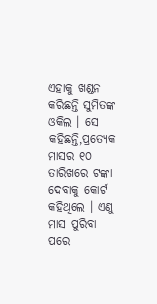ଏହାକୁ ଖଣ୍ଡନ କରିଛନ୍ତି ସୁମିତଙ୍କ ଓକିଲ । ସେ କହିଛନ୍ତି,ପ୍ରତ୍ୟେକ ମାସର ୧୦ ତାରିଖରେ ଟଙ୍କା ଦେବାକୁ କୋର୍ଟ କହିଥିଲେ । ଏଣୁ ମାସ ପୁରିବା ପରେ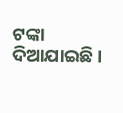ଟଙ୍କା ଦିଆଯାଇଛି ।